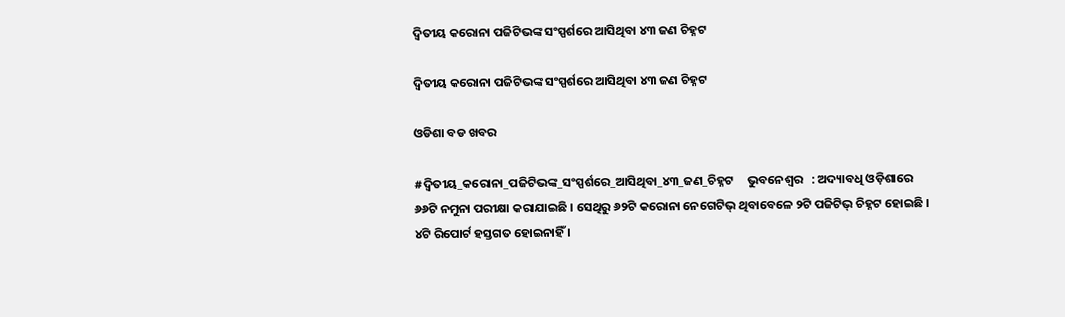ଦ୍ୱିତୀୟ କରୋନା ପଜିଟିଭଙ୍କ ସଂସ୍ପର୍ଶରେ ଆସିଥିବା ୪୩ ଜଣ ଚିହ୍ନଟ

ଦ୍ୱିତୀୟ କରୋନା ପଜିଟିଭଙ୍କ ସଂସ୍ପର୍ଶରେ ଆସିଥିବା ୪୩ ଜଣ ଚିହ୍ନଟ

ଓଡିଶା ବଡ ଖବର

#ଦ୍ୱିତୀୟ_କରୋନା_ପଜିଟିଭଙ୍କ_ସଂସ୍ପର୍ଶରେ_ଆସିଥିବା_୪୩_ଜଣ_ଚିହ୍ନଟ     ଭୁବନେଶ୍ୱର   : ଅଦ୍ୟାବଧି ଓଡ଼ିଶାରେ ୬୬ଟି ନମୁନା ପରୀକ୍ଷା କରାଯାଇଛି । ସେଥିରୁ ୬୨ଟି କରୋନା ନେଗେଟିଭ୍ ଥିବାବେଳେ ୨ଟି ପଜିଟିଭ୍ ଚିହ୍ନଟ ହୋଇଛି ।  ୪ଟି ରିପୋର୍ଟ ହସ୍ତଗତ ହୋଇନାହିଁ ।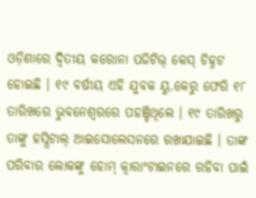ଓଡ଼ିଶାରେ ଦ୍ୱିତୀୟ କରୋନା ପଜିଟିଭ୍ କେସ୍ ଚିହ୍ନଟ ହୋଇଛି । ୧୯ ବର୍ଷୀୟ ଏହି ଯୁବକ ୟୁ.କେରୁ ଫେରି ୧୮ ତାରିଖରେ ଭୁବନେଶ୍ୱରରେ ପହଞ୍ଚିଥିଲେ । ୧୯ ତାରିଖରୁ ତାଙ୍କୁ ହସ୍ପିଟାଲ୍ ଆଇସୋଲେସନରେ ରଖାଯାଇଛି । ତାଙ୍କ ପରିବାର ଲୋକଙ୍କୁ ହୋମ୍ କ୍ୱାରାଂଟାଇନରେ ରହିବା ପାଇଁ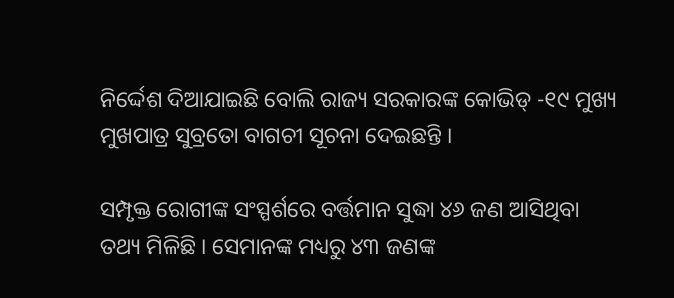ନିର୍ଦ୍ଦେଶ ଦିଆଯାଇଛି ବୋଲି ରାଜ୍ୟ ସରକାରଙ୍କ କୋଭିଡ୍ -୧୯ ମୁଖ୍ୟ ମୁଖପାତ୍ର ସୁବ୍ରତୋ ବାଗଚୀ ସୂଚନା ଦେଇଛନ୍ତି ।

ସମ୍ପୃକ୍ତ ରୋଗୀଙ୍କ ସଂସ୍ପର୍ଶରେ ବର୍ତ୍ତମାନ ସୁଦ୍ଧା ୪୬ ଜଣ ଆସିଥିବା ତଥ୍ୟ ମିଳିଛି । ସେମାନଙ୍କ ମଧ୍ୟରୁ ୪୩ ଜଣଙ୍କ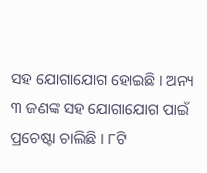ସହ ଯୋଗାଯୋଗ ହୋଇଛି । ଅନ୍ୟ ୩ ଜଣଙ୍କ ସହ ଯୋଗାଯୋଗ ପାଇଁ ପ୍ରଚେଷ୍ଟା ଚାଲିଛି । ୮ଟି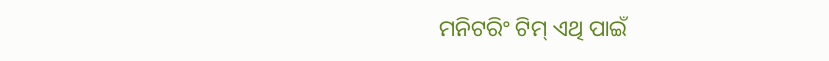ମନିଟରିଂ ଟିମ୍ ଏଥି ପାଇଁ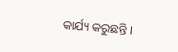କାର୍ଯ୍ୟ କରୁଛନ୍ତି ।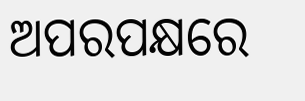ଅପରପକ୍ଷରେ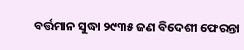ବର୍ତ୍ତମାନ ସୁଦ୍ଧା ୨୯୩୫ ଜଣ ବିଦେଶୀ ଫେରନ୍ତା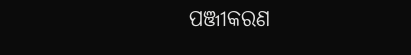ପଞ୍ଜୀକରଣ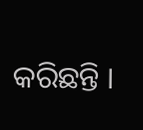କରିଛନ୍ତି ।